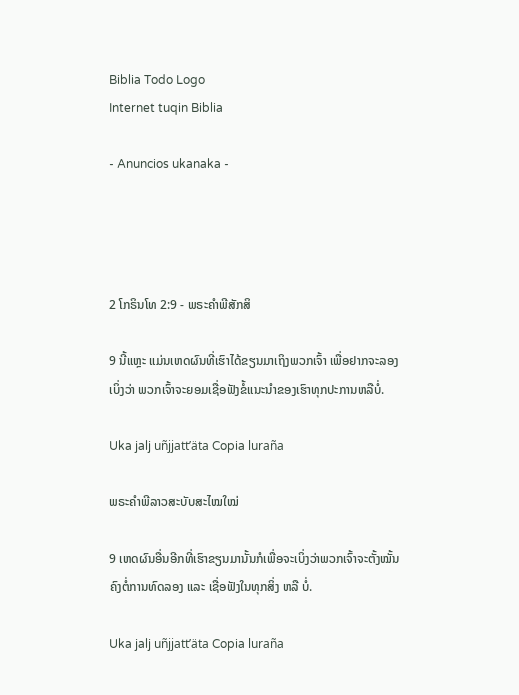Biblia Todo Logo
Internet tuqin Biblia

- Anuncios ukanaka -




2 ໂກຣິນໂທ 2:9 - ພຣະຄຳພີສັກສິ

9 ນີ້ແຫຼະ ແມ່ນເຫດຜົນທີ່ເຮົາໄດ້ຂຽນມາເຖິງພວກເຈົ້າ ເພື່ອຢາກຈະລອງເບິ່ງວ່າ ພວກເຈົ້າຈະຍອມເຊື່ອຟັງຂໍ້ແນະນຳຂອງເຮົາທຸກປະການຫລືບໍ່.

Uka jalj uñjjattʼäta Copia luraña

ພຣະຄຳພີລາວສະບັບສະໄໝໃໝ່

9 ເຫດຜົນອື່ນອີກທີ່ເຮົາຂຽນມານັ້ນກໍເພື່ອຈະເບິ່ງວ່າພວກເຈົ້າຈະຕັ້ງໝັ້ນຄົງຕໍ່ການທົດລອງ ແລະ ເຊື່ອຟັງໃນທຸກສິ່ງ ຫລື ບໍ່.

Uka jalj uñjjattʼäta Copia luraña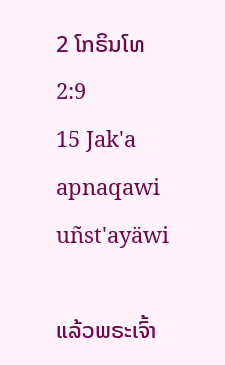2 ໂກຣິນໂທ 2:9
15 Jak'a apnaqawi uñst'ayäwi

ແລ້ວພຣະເຈົ້າ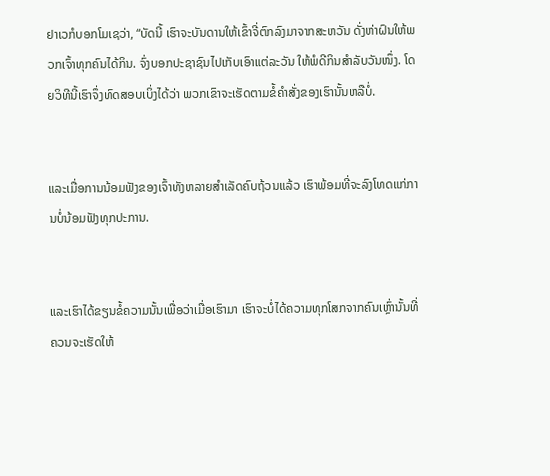ຢາເວກໍບອກໂມເຊວ່າ, “ບັດນີ້ ເຮົາຈະບັນດານໃຫ້ເຂົ້າຈີ່ຕົກລົງມາຈາກສະຫວັນ ດັ່ງຫ່າຝົນໃຫ້ພວກເຈົ້າທຸກຄົນໄດ້ກິນ. ຈົ່ງບອກປະຊາຊົນໄປເກັບເອົາແຕ່ລະວັນ ໃຫ້ພໍດີກິນສຳລັບວັນໜຶ່ງ. ໂດຍວິທີນີ້ເຮົາຈຶ່ງທົດສອບເບິ່ງໄດ້ວ່າ ພວກເຂົາຈະເຮັດຕາມຂໍ້ຄຳສັ່ງຂອງເຮົານັ້ນຫລືບໍ່.


ແລະເມື່ອການນ້ອມຟັງຂອງເຈົ້າທັງຫລາຍສຳເລັດຄົບຖ້ວນແລ້ວ ເຮົາພ້ອມທີ່ຈະລົງໂທດແກ່ການບໍ່ນ້ອມຟັງທຸກປະການ.


ແລະເຮົາໄດ້ຂຽນຂໍ້ຄວາມນັ້ນເພື່ອວ່າເມື່ອເຮົາມາ ເຮົາຈະບໍ່ໄດ້ຄວາມທຸກໂສກຈາກຄົນເຫຼົ່ານັ້ນທີ່ຄວນຈະເຮັດໃຫ້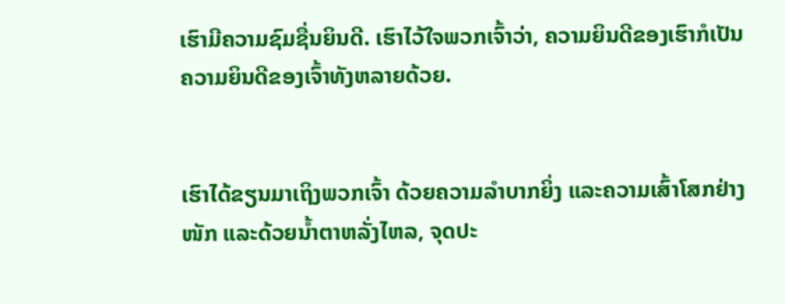ເຮົາມີຄວາມຊົມຊື່ນຍິນດີ. ເຮົາໄວ້ໃຈພວກເຈົ້າວ່າ, ຄວາມຍິນດີຂອງເຮົາກໍເປັນຄວາມຍິນດີຂອງເຈົ້າທັງຫລາຍດ້ວຍ.


ເຮົາໄດ້ຂຽນມາເຖິງພວກເຈົ້າ ດ້ວຍຄວາມລຳບາກຍິ່ງ ແລະຄວາມເສົ້າໂສກຢ່າງໜັກ ແລະດ້ວຍນໍ້າຕາຫລັ່ງໄຫລ, ຈຸດປະ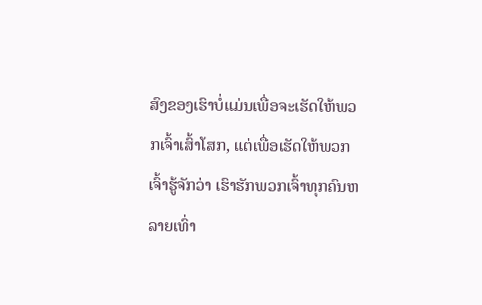ສົງຂອງເຮົາບໍ່ແມ່ນເພື່ອຈະເຮັດໃຫ້ພວກເຈົ້າເສົ້າໂສກ, ແຕ່ເພື່ອເຮັດໃຫ້ພວກເຈົ້າຮູ້ຈັກວ່າ ເຮົາຮັກພວກເຈົ້າທຸກຄົນຫລາຍເທົ່າ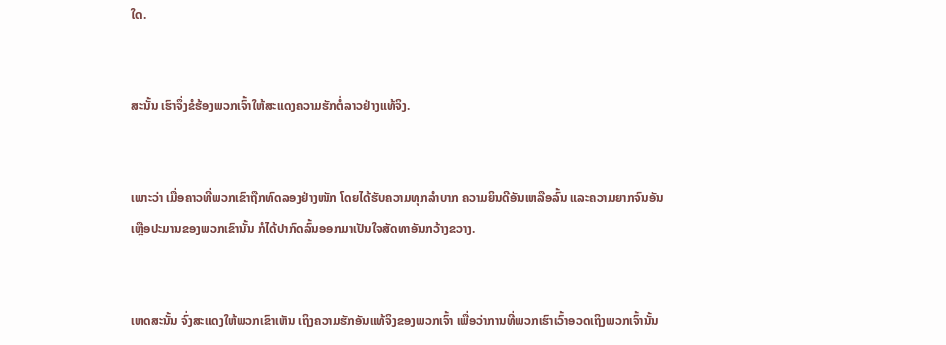ໃດ.


ສະນັ້ນ ເຮົາຈຶ່ງຂໍຮ້ອງພວກເຈົ້າໃຫ້ສະແດງຄວາມຮັກຕໍ່ລາວຢ່າງແທ້ຈິງ.


ເພາະວ່າ ເມື່ອຄາວທີ່ພວກເຂົາຖືກທົດລອງຢ່າງໜັກ ໂດຍໄດ້ຮັບຄວາມທຸກລຳບາກ ຄວາມຍິນດີອັນເຫລືອລົ້ນ ແລະຄວາມຍາກຈົນອັນເຫຼືອປະມານຂອງພວກເຂົານັ້ນ ກໍໄດ້ປາກົດລົ້ນອອກມາເປັນໃຈສັດທາອັນກວ້າງຂວາງ.


ເຫດສະນັ້ນ ຈົ່ງສະແດງໃຫ້ພວກເຂົາເຫັນ ເຖິງຄວາມຮັກອັນແທ້ຈິງຂອງພວກເຈົ້າ ເພື່ອວ່າການທີ່ພວກເຮົາເວົ້າອວດເຖິງພວກເຈົ້ານັ້ນ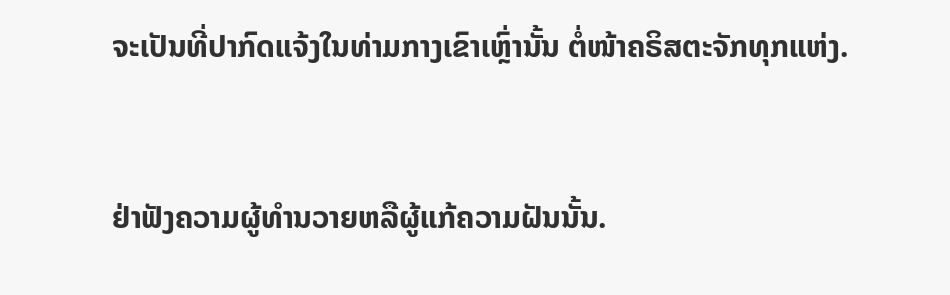ຈະເປັນທີ່ປາກົດແຈ້ງໃນທ່າມກາງເຂົາເຫຼົ່ານັ້ນ ຕໍ່ໜ້າຄຣິສຕະຈັກທຸກແຫ່ງ.


ຢ່າຟັງຄວາມຜູ້ທຳນວາຍຫລືຜູ້ແກ້ຄວາມຝັນນັ້ນ.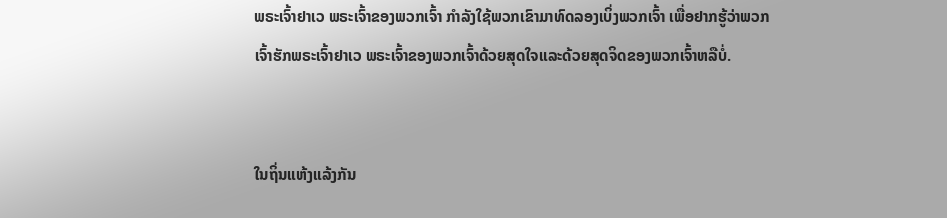ພຣະເຈົ້າຢາເວ ພຣະເຈົ້າຂອງພວກເຈົ້າ ກຳລັງໃຊ້ພວກເຂົາມາທົດລອງເບິ່ງພວກເຈົ້າ ເພື່ອຢາກຮູ້ວ່າພວກເຈົ້າຮັກພຣະເຈົ້າຢາເວ ພຣະເຈົ້າຂອງພວກເຈົ້າດ້ວຍສຸດໃຈແລະດ້ວຍສຸດຈິດຂອງພວກເຈົ້າຫລືບໍ່.


ໃນຖິ່ນແຫ້ງແລ້ງກັນ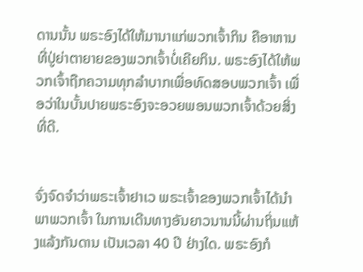ດານນັ້ນ ພຣະອົງໄດ້ໃຫ້ມານາແກ່ພວກເຈົ້າກິນ ຄືອາຫານທີ່ປູ່ຍ່າຕາຍາຍຂອງພວກເຈົ້າບໍ່ເຄີຍກິນ. ພຣະອົງໄດ້ໃຫ້ພວກເຈົ້າຖືກຄວາມທຸກລຳບາກເພື່ອທົດສອບພວກເຈົ້າ ເພື່ອວ່າໃນບັ້ນປາຍພຣະອົງຈະອວຍພອນພວກເຈົ້າດ້ວຍສິ່ງທີ່ດີ.


ຈົ່ງຈົດຈຳວ່າພຣະເຈົ້າຢາເວ ພຣະເຈົ້າຂອງພວກເຈົ້າໄດ້ນຳພາພວກເຈົ້າ ໃນການເດີນທາງອັນຍາວນານນີ້ຜ່ານຖິ່ນແຫ້ງແລ້ງກັນດານ ເປັນເວລາ 40 ປີ ຢ່າງໃດ. ພຣະອົງກໍ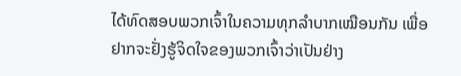ໄດ້ທົດສອບພວກເຈົ້າໃນຄວາມທຸກລຳບາກເໝືອນກັນ ເພື່ອຢາກຈະຢັ່ງຮູ້ຈິດໃຈຂອງພວກເຈົ້າວ່າເປັນຢ່າງ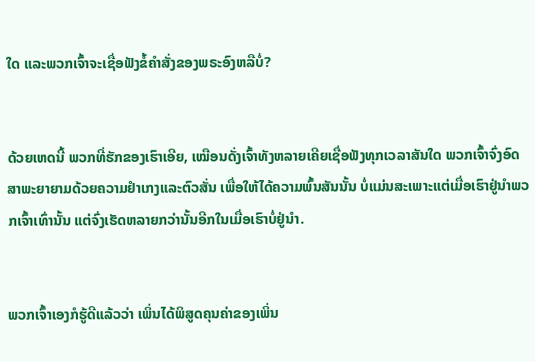ໃດ ແລະພວກເຈົ້າຈະເຊື່ອຟັງຂໍ້ຄຳສັ່ງຂອງພຣະອົງຫລືບໍ່?


ດ້ວຍເຫດນີ້ ພວກທີ່ຮັກຂອງເຮົາເອີຍ, ເໝືອນດັ່ງເຈົ້າທັງຫລາຍເຄີຍເຊື່ອຟັງທຸກເວລາສັນໃດ ພວກເຈົ້າຈົ່ງອົດສາພະຍາຍາມດ້ວຍຄວາມຢຳເກງແລະຕົວສັ່ນ ເພື່ອໃຫ້ໄດ້ຄວາມພົ້ນສັນນັ້ນ ບໍ່ແມ່ນສະເພາະແຕ່ເມື່ອເຮົາຢູ່ນຳພວກເຈົ້າເທົ່ານັ້ນ ແຕ່ຈົ່ງເຮັດຫລາຍກວ່ານັ້ນອີກໃນເມື່ອເຮົາບໍ່ຢູ່ນຳ.


ພວກເຈົ້າເອງກໍຮູ້ດີແລ້ວວ່າ ເພິ່ນໄດ້ພິສູດຄຸນຄ່າຂອງເພິ່ນ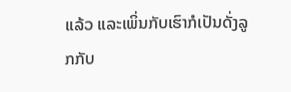ແລ້ວ ແລະເພິ່ນກັບເຮົາກໍເປັນດັ່ງລູກກັບ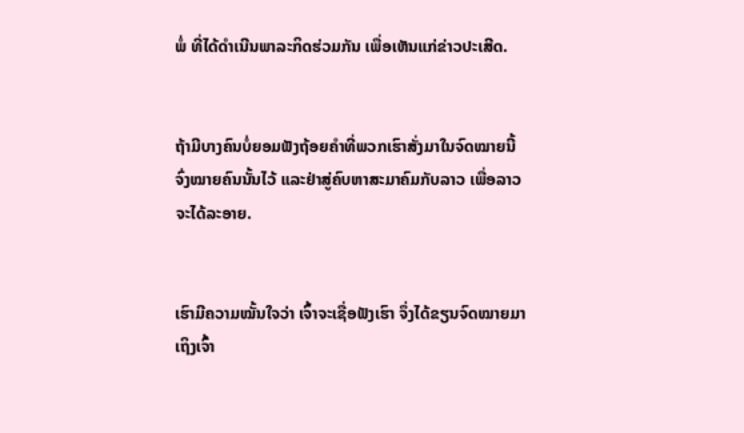ພໍ່ ທີ່ໄດ້ດຳເນີນພາລະກິດຮ່ວມກັນ ເພື່ອເຫັນແກ່ຂ່າວປະເສີດ.


ຖ້າມີບາງຄົນບໍ່ຍອມຟັງຖ້ອຍຄຳທີ່ພວກເຮົາສັ່ງມາໃນຈົດໝາຍນີ້ ຈົ່ງໝາຍຄົນນັ້ນໄວ້ ແລະຢ່າສູ່ຄົບຫາສະມາຄົມກັບລາວ ເພື່ອລາວຈະໄດ້ລະອາຍ.


ເຮົາມີຄວາມໝັ້ນໃຈວ່າ ເຈົ້າຈະເຊື່ອຟັງເຮົາ ຈຶ່ງໄດ້ຂຽນຈົດໝາຍມາເຖິງເຈົ້າ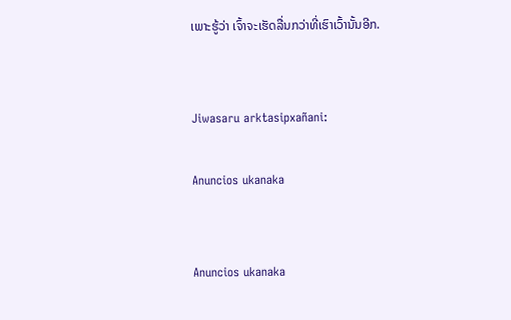ເພາະຮູ້ວ່າ ເຈົ້າຈະເຮັດລື່ນກວ່າທີ່ເຮົາເວົ້ານັ້ນອີກ.


Jiwasaru arktasipxañani:

Anuncios ukanaka


Anuncios ukanaka